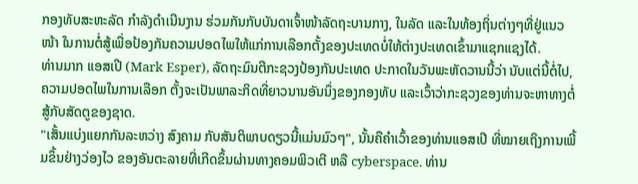ກອງທັບສະຫະລັດ ກຳລັງດຳເນີນງານ ຮ່ວມກັນກັບບັນດາເຈົ້າໜ້າລັດຖະບານກາງ, ໃນລັດ ແລະໃນທ້ອງຖິ່ນຕ່າງໆທີ່ຢູ່ແນວໜ້າ ໃນການຕໍ່ສູ້ເພື່ອປ້ອງກັນຄວາມປອດໄພໃຫ້ແກ່ການເລືອກຕັ້ງຂອງປະເທດບໍ່ໃຫ້ຕ່າງປະເທດເຂົ້າມາແຊກແຊງໄດ້.
ທ່ານມາກ ແອສເປີ (Mark Esper), ລັດຖະມົນຕີກະຊວງປ້ອງກັນປະເທດ ປະກາດໃນວັນພະຫັດວານນີ້ວ່າ ນັບແຕ່ນີ້ຕໍ່ໄປ, ຄວາມປອດໄພໃນການເລືອກ ຕັ້ງຈະເປັນພາລະກິດທີ່ຍາວນານອັນນຶ່ງຂອງກອງທັບ ແລະເວົ້າວ່າກະຊວງຂອງທ່ານຈະຫາທາງຕໍ່ສູ້ກັບສັດຕູຂອງຊາດ.
"ເສັ້ນແບ່ງແຍກກັນລະຫວ່າງ ສົງຄາມ ກັບສັນຕິພາບດຽວນີ້ແມ່ນມົວໆ", ນັ້ນຄືຄຳເວົ້າຂອງທ່ານແອສເປີ ທີ່ໝາຍເຖິງການເພີ້ມຂຶ້ນຢ່າງວ່ອງໄວ ຂອງອັນຕະລາຍທີ່ເກີດຂຶ້ນຜ່ານທາງຄອມພິວເຕີ ຫລື cyberspace. ທ່ານ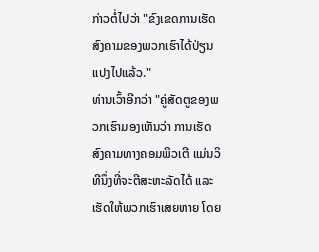ກ່າວຕໍ່ໄປວ່າ "ຂົງເຂດການເຮັດສົງຄາມຂອງພວກເຮົາໄດ້ປ່ຽນແປງໄປແລ້ວ."
ທ່ານເວົ້າອີກວ່າ "ຄູ່ສັດຕູຂອງພວກເຮົາມອງເຫັນວ່າ ການເຮັດສົງຄາມທາງຄອມພິວເຕີ ແມ່ນວິທີນຶ່ງທີ່ຈະຕີສະຫະລັດໄດ້ ແລະເຮັດໃຫ້ພວກເຮົາເສຍຫາຍ ໂດຍ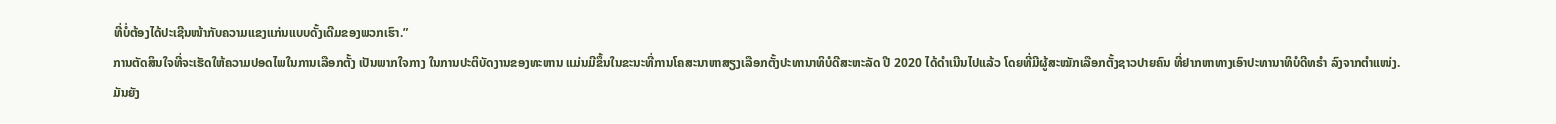ທີ່ບໍ່ຕ້ອງໄດ້ປະເຊີນໜ້າກັບຄວາມແຂງແກ່ນແບບດັ້ງເດີມຂອງພວກເຮົາ.”
ການຕັດສິນໃຈທີ່ຈະເຮັດໃຫ້ຄວາມປອດໄພໃນການເລືອກຕັ້ງ ເປັນພາກໃຈກາງ ໃນການປະຕິບັດງານຂອງທະຫານ ແມ່ນມີຂຶ້ນໃນຂະນະທີ່ການໂຄສະນາຫາສຽງເລືອກຕັ້ງປະທານາທິບໍດີສະຫະລັດ ປີ 2020 ໄດ້ດຳເນີນໄປແລ້ວ ໂດຍທີ່ມີຜູ້ສະໝັກເລືອກຕັ້ງຊາວປາຍຄົນ ທີ່ຢາກຫາທາງເອົາປະທານາທິບໍດີທຣຳ ລົງຈາກຕຳແໜ່ງ.
ມັນຍັງ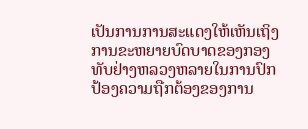ເປັນການການສະແດງໃຫ້ເຫັນເຖິງການຂະຫຍາຍບົດບາດຂອງກອງທັບຢ່າງຫລວງຫລາຍໃນການປົກປ້ອງຄວາມຖືກຕ້ອງຂອງການ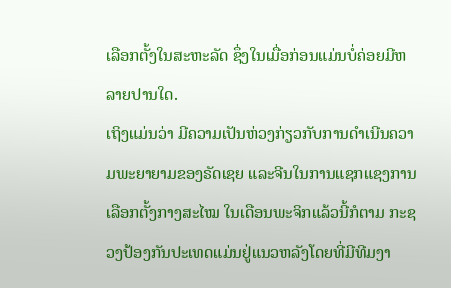ເລືອກຕັ້ງໃນສະຫະລັດ ຊຶ່ງໃນເມື່ອກ່ອນແມ່ນບໍ່ຄ່ອຍມີຫລາຍປານໃດ.
ເຖິງແມ່ນວ່າ ມີຄວາມເປັນຫ່ວງກ່ຽວກັບການດຳເນີນຄວາມພະຍາຍາມຂອງຣັດເຊຍ ແລະຈີນໃນການແຊກແຊງການເລືອກຕັ້ງກາງສະໄໝ ໃນເດືອນພະຈິກແລ້ວນີ້ກໍຕາມ ກະຊວງປ້ອງກັນປະເທດແມ່ນຢູ່ແນວຫລັງໂດຍທີ່ມີທີມງາ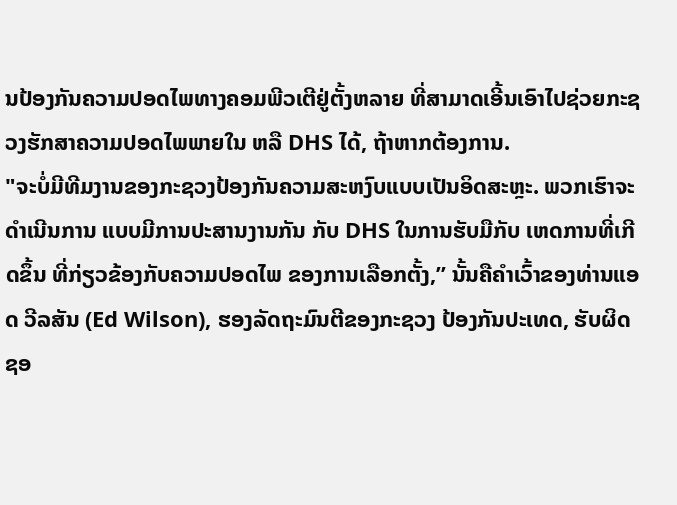ນປ້ອງກັນຄວາມປອດໄພທາງຄອມພີວເຕີຢູ່ຕັ້ງຫລາຍ ທີ່ສາມາດເອີ້ນເອົາໄປຊ່ວຍກະຊວງຮັກສາຄວາມປອດໄພພາຍໃນ ຫລື DHS ໄດ້, ຖ້າຫາກຕ້ອງການ.
"ຈະບໍ່ມີທີມງານຂອງກະຊວງປ້ອງກັນຄວາມສະຫງົບແບບເປັນອິດສະຫຼະ. ພວກເຮົາຈະດຳເນີນການ ແບບມີການປະສານງານກັນ ກັບ DHS ໃນການຮັບມືກັບ ເຫດການທີ່ເກີດຂຶ້ນ ທີ່ກ່ຽວຂ້ອງກັບຄວາມປອດໄພ ຂອງການເລືອກຕັ້ງ,” ນັ້ນຄືຄຳເວົ້າຂອງທ່ານແອດ ວີລສັນ (Ed Wilson), ຮອງລັດຖະມົນຕີຂອງກະຊວງ ປ້ອງກັນປະເທດ, ຮັບຜິດຊອ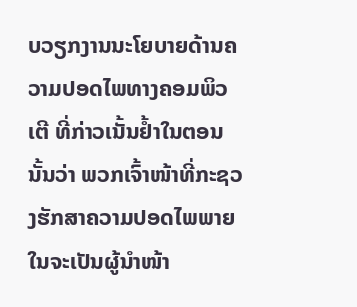ບວຽກງານນະໂຍບາຍດ້ານຄວາມປອດໄພທາງຄອມພິວເຕີ ທີ່ກ່າວເນັ້ນຢ້ຳໃນຕອນນັ້ນວ່າ ພວກເຈົ້າໜ້າທີ່ກະຊວງຮັກສາຄວາມປອດໄພພາຍໃນຈະເປັນຜູ້ນຳໜ້າ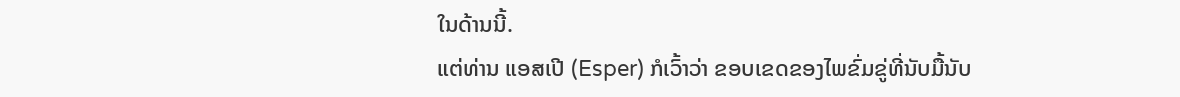ໃນດ້ານນີ້.
ແຕ່ທ່ານ ແອສເປີ (Esper) ກໍເວົ້າວ່າ ຂອບເຂດຂອງໄພຂົ່ມຂູ່ທີ່ນັບມື້ນັບ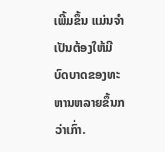ເພີ້ມຂຶ້ນ ແມ່ນຈຳເປັນຕ້ອງໃຫ້ມີບົດບາດຂອງທະຫານຫລາຍຂຶ້ນກວ່າເກົ່າ.